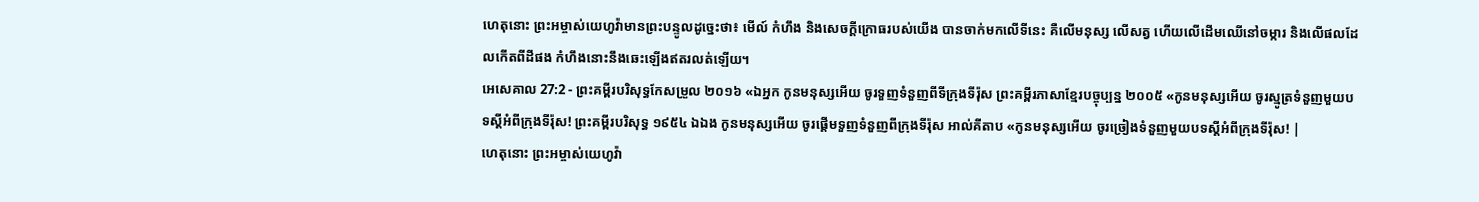ហេតុនោះ ព្រះអម្ចាស់យេហូវ៉ាមានព្រះបន្ទូលដូច្នេះថា៖ មើល៍ កំហឹង និងសេចក្ដីក្រោធរបស់យើង បានចាក់មកលើទីនេះ គឺលើមនុស្ស លើសត្វ ហើយលើដើមឈើនៅចម្ការ និងលើផលដែលកើតពីដីផង កំហឹងនោះនឹងឆេះឡើងឥតរលត់ឡើយ។
អេសេគាល 27:2 - ព្រះគម្ពីរបរិសុទ្ធកែសម្រួល ២០១៦ «ឯអ្នក កូនមនុស្សអើយ ចូរទួញទំនួញពីទីក្រុងទីរ៉ុស ព្រះគម្ពីរភាសាខ្មែរបច្ចុប្បន្ន ២០០៥ «កូនមនុស្សអើយ ចូរស្មូត្រទំនួញមួយបទស្ដីអំពីក្រុងទីរ៉ុស! ព្រះគម្ពីរបរិសុទ្ធ ១៩៥៤ ឯឯង កូនមនុស្សអើយ ចូរផ្តើមទួញទំនួញពីក្រុងទីរ៉ុស អាល់គីតាប «កូនមនុស្សអើយ ចូរច្រៀងទំនួញមួយបទស្ដីអំពីក្រុងទីរ៉ុស! |
ហេតុនោះ ព្រះអម្ចាស់យេហូវ៉ា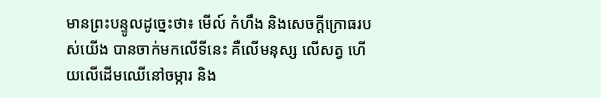មានព្រះបន្ទូលដូច្នេះថា៖ មើល៍ កំហឹង និងសេចក្ដីក្រោធរបស់យើង បានចាក់មកលើទីនេះ គឺលើមនុស្ស លើសត្វ ហើយលើដើមឈើនៅចម្ការ និង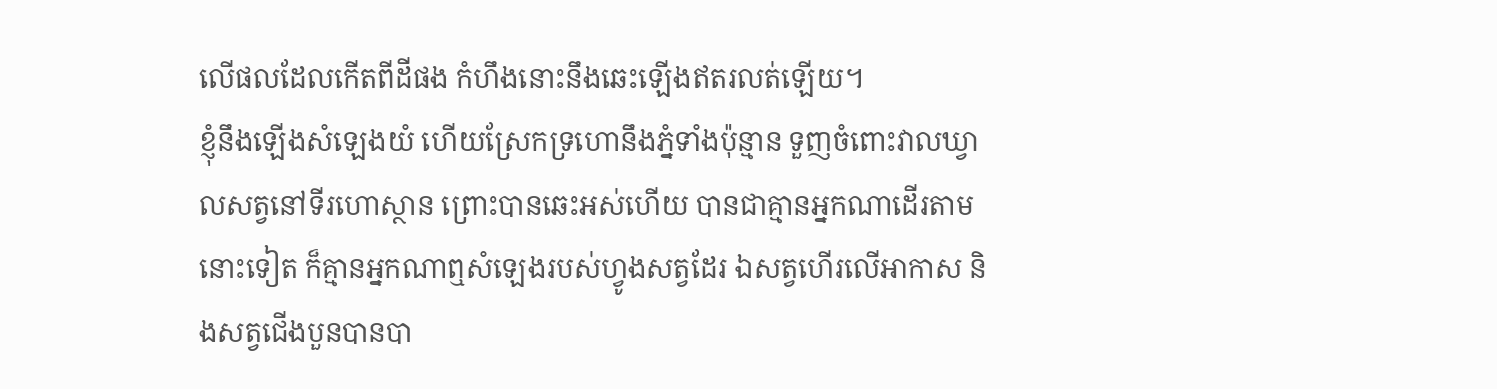លើផលដែលកើតពីដីផង កំហឹងនោះនឹងឆេះឡើងឥតរលត់ឡើយ។
ខ្ញុំនឹងឡើងសំឡេងយំ ហើយស្រែកទ្រហោនឹងភ្នំទាំងប៉ុន្មាន ទួញចំពោះវាលឃ្វាលសត្វនៅទីរហោស្ថាន ព្រោះបានឆេះអស់ហើយ បានជាគ្មានអ្នកណាដើរតាមនោះទៀត ក៏គ្មានអ្នកណាឮសំឡេងរបស់ហ្វូងសត្វដែរ ឯសត្វហើរលើអាកាស និងសត្វជើងបួនបានបា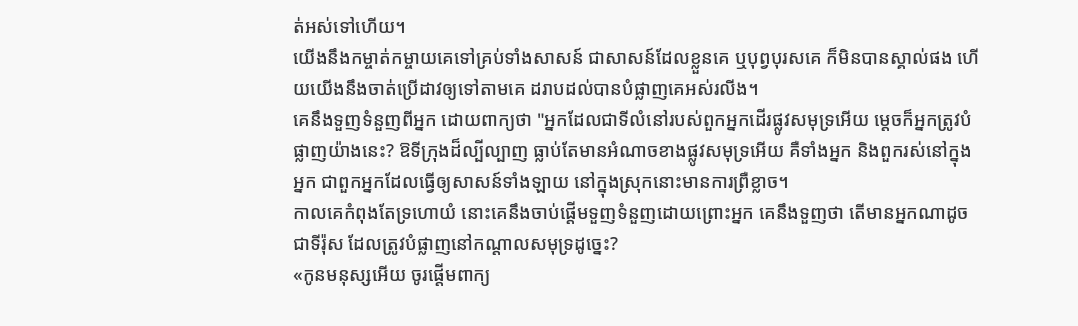ត់អស់ទៅហើយ។
យើងនឹងកម្ចាត់កម្ចាយគេទៅគ្រប់ទាំងសាសន៍ ជាសាសន៍ដែលខ្លួនគេ ឬបុព្វបុរសគេ ក៏មិនបានស្គាល់ផង ហើយយើងនឹងចាត់ប្រើដាវឲ្យទៅតាមគេ ដរាបដល់បានបំផ្លាញគេអស់រលីង។
គេនឹងទួញទំនួញពីអ្នក ដោយពាក្យថា "អ្នកដែលជាទីលំនៅរបស់ពួកអ្នកដើរផ្លូវសមុទ្រអើយ ម្តេចក៏អ្នកត្រូវបំផ្លាញយ៉ាងនេះ? ឱទីក្រុងដ៏ល្បីល្បាញ ធ្លាប់តែមានអំណាចខាងផ្លូវសមុទ្រអើយ គឺទាំងអ្នក និងពួករស់នៅក្នុងអ្នក ជាពួកអ្នកដែលធ្វើឲ្យសាសន៍ទាំងឡាយ នៅក្នុងស្រុកនោះមានការព្រឺខ្លាច។
កាលគេកំពុងតែទ្រហោយំ នោះគេនឹងចាប់ផ្តើមទួញទំនួញដោយព្រោះអ្នក គេនឹងទួញថា តើមានអ្នកណាដូចជាទីរ៉ុស ដែលត្រូវបំផ្លាញនៅកណ្ដាលសមុទ្រដូច្នេះ?
«កូនមនុស្សអើយ ចូរផ្តើមពាក្យ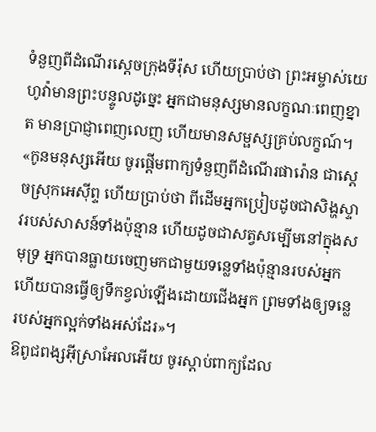ទំនួញពីដំណើរស្តេចក្រុងទីរ៉ុស ហើយប្រាប់ថា ព្រះអម្ចាស់យេហូវ៉ាមានព្រះបន្ទូលដូច្នេះ អ្នកជាមនុស្សមានលក្ខណៈពេញខ្នាត មានប្រាជ្ញាពេញលេញ ហើយមានសម្ផស្សគ្រប់លក្ខណ៍។
«កូនមនុស្សអើយ ចូរផ្តើមពាក្យទំនួញពីដំណើរផារ៉ោន ជាស្តេចស្រុកអេស៊ីព្ទ ហើយប្រាប់ថា ពីដើមអ្នកប្រៀបដូចជាសិង្ហស្ទាវរបស់សាសន៍ទាំងប៉ុន្មាន ហើយដូចជាសត្វសម្បើមនៅក្នុងសមុទ្រ អ្នកបានធ្លាយចេញមកជាមួយទន្លេទាំងប៉ុន្មានរបស់អ្នក ហើយបានធ្វើឲ្យទឹកខ្វល់ឡើងដោយជើងអ្នក ព្រមទាំងឲ្យទន្លេរបស់អ្នកល្អក់ទាំងអស់ដែរ»។
ឱពូជពង្សអ៊ីស្រាអែលអើយ ចូរស្តាប់ពាក្យដែល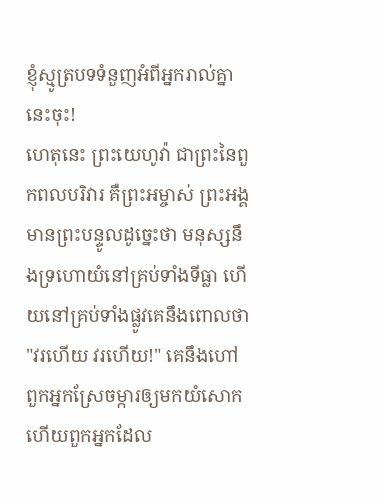ខ្ញុំស្មូត្របទទំនួញអំពីអ្នករាល់គ្នានេះចុះ!
ហេតុនេះ ព្រះយេហូវ៉ា ជាព្រះនៃពួកពលបរិវារ គឺព្រះអម្ចាស់ ព្រះអង្គមានព្រះបន្ទូលដូច្នេះថា មនុស្សនឹងទ្រហោយំនៅគ្រប់ទាំងទីធ្លា ហើយនៅគ្រប់ទាំងផ្លូវគេនឹងពោលថា "វរហើយ វរហើយ!" គេនឹងហៅពួកអ្នកស្រែចម្ការឲ្យមកយំសោក ហើយពួកអ្នកដែល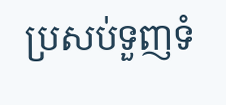ប្រសប់ទួញទំ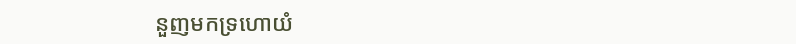នួញមកទ្រហោយំ